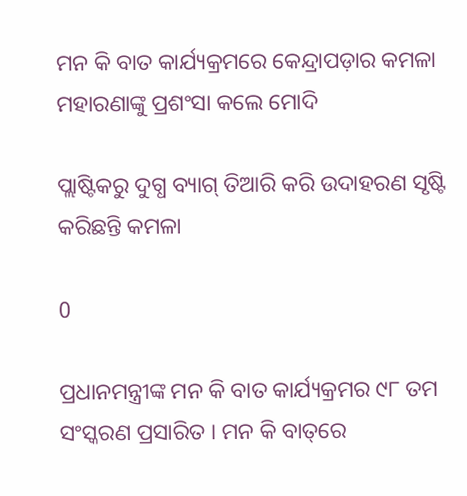ମନ କି ବାତ କାର୍ଯ୍ୟକ୍ରମରେ କେନ୍ଦ୍ରାପଡ଼ାର କମଳା ମହାରଣାଙ୍କୁ ପ୍ରଶଂସା କଲେ ମୋଦି

ପ୍ଲାଷ୍ଟିକରୁ ଦୁଗ୍ଧ ବ୍ୟାଗ୍ ତିଆରି କରି ଉଦାହରଣ ସୃଷ୍ଟି କରିଛନ୍ତି କମଳା

0

ପ୍ରଧାନମନ୍ତ୍ରୀଙ୍କ ମନ କି ବାତ କାର୍ଯ୍ୟକ୍ରମର ୯୮ ତମ ସଂସ୍କରଣ ପ୍ରସାରିତ । ମନ କି ବାତ୍‌ରେ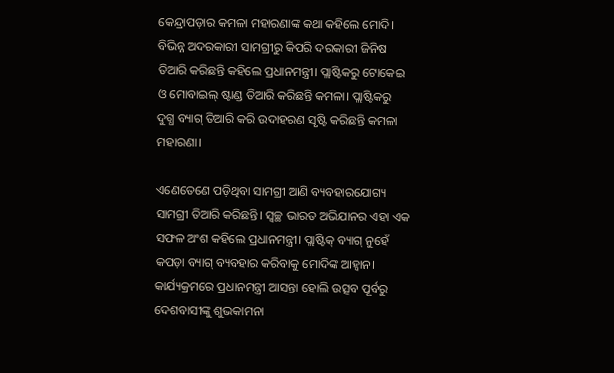କେନ୍ଦ୍ରାପଡ଼ାର କମଳା ମହାରଣାଙ୍କ କଥା କହିଲେ ମୋଦି। ବିଭିନ୍ନ ଅଦରକାରୀ ସାମଗ୍ରୀରୁ କିପରି ଦରକାରୀ ଜିନିଷ ତିଆରି କରିଛନ୍ତି କହିଲେ ପ୍ରଧାନମନ୍ତ୍ରୀ। ପ୍ଲାଷ୍ଟିକରୁ ଟୋକେଇ ଓ ମୋବାଇଲ୍ ଷ୍ଟାଣ୍ଡ ତିଆରି କରିଛନ୍ତି କମଳା। ପ୍ଲାଷ୍ଟିକରୁ ଦୁଗ୍ଧ ବ୍ୟାଗ୍ ତିଆରି କରି ଉଦାହରଣ ସୃଷ୍ଟି କରିଛନ୍ତି କମଳା ମହାରଣା।

ଏଣେତେଣେ ପଡ଼ିଥିବା ସାମଗ୍ରୀ ଆଣି ବ୍ୟବହାରଯୋଗ୍ୟ ସାମଗ୍ରୀ ତିଆରି କରିଛନ୍ତି। ସ୍ଵଚ୍ଛ ଭାରତ ଅଭିଯାନର ଏହା ଏକ ସଫଳ ଅଂଶ କହିଲେ ପ୍ରଧାନମନ୍ତ୍ରୀ। ପ୍ଲାଷ୍ଟିକ୍ ବ୍ୟାଗ୍ ନୁହେଁ କପଡ଼ା ବ୍ୟାଗ୍ ବ୍ୟବହାର କରିବାକୁ ମୋଦିଙ୍କ ଆହ୍ବାନ। କାର୍ଯ୍ୟକ୍ରମରେ ପ୍ରଧାନମନ୍ତ୍ରୀ ଆସନ୍ତା ହୋଲି ଉତ୍ସବ ପୂର୍ବରୁ ଦେଶବାସୀଙ୍କୁ ଶୁଭକାମନା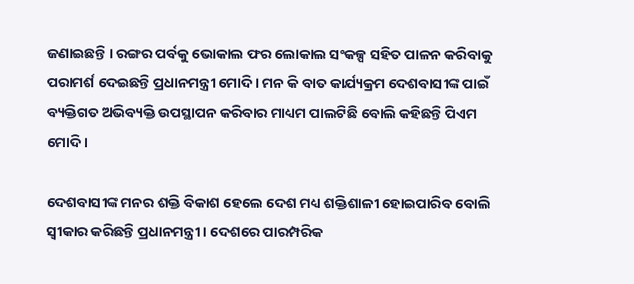ଜଣାଇଛନ୍ତି । ରଙ୍ଗର ପର୍ବକୁ ଭୋକାଲ ଫର ଲୋକାଲ ସଂକଳ୍ପ ସହିତ ପାଳନ କରିବାକୁ ପରାମର୍ଶ ଦେଇଛନ୍ତି ପ୍ରଧାନମନ୍ତ୍ରୀ ମୋଦି । ମନ କି ବାତ କାର୍ଯ୍ୟକ୍ରମ ଦେଶବାସୀଙ୍କ ପାଇଁ ବ୍ୟକ୍ତିଗତ ଅଭିବ୍ୟକ୍ତି ଉପସ୍ଥାପନ କରିବାର ମାଧ୍ୟମ ପାଲଟିଛି ବୋଲି କହିଛନ୍ତି ପିଏମ ମୋଦି ।

ଦେଶବାସୀଙ୍କ ମନର ଶକ୍ତି ବିକାଶ ହେଲେ ଦେଶ ମଧ୍ୟ ଶକ୍ତିଶାଳୀ ହୋଇପାରିବ ବୋଲି ସ୍ବୀକାର କରିଛନ୍ତି ପ୍ରଧାନମନ୍ତ୍ରୀ । ଦେଶରେ ପାରମ୍ପରିକ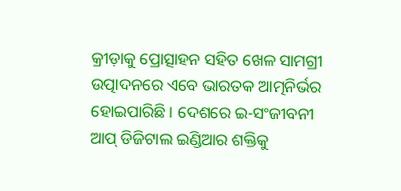କ୍ରୀଡ଼ାକୁ ପ୍ରୋତ୍ସାହନ ସହିତ ଖେଳ ସାମଗ୍ରୀ ଉତ୍ପାଦନରେ ଏବେ ଭାରତକ ଆତ୍ମନିର୍ଭର ହୋଇପାରିଛି । ଦେଶରେ ଇ-ସଂଜୀବନୀ ଆପ୍ ଡିଜିଟାଲ ଇଣ୍ଡିଆର ଶକ୍ତିକୁ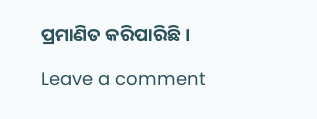ପ୍ରମାଣିତ କରିପାରିଛି ।

Leave a comment